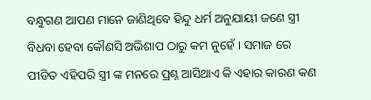ବନ୍ଧୁଗଣ ଆପଣ ମାନେ ଜାଣିଥିବେ ହିନ୍ଦୁ ଧର୍ମ ଅନୁଯାୟୀ ଜଣେ ସ୍ତ୍ରୀ ବିଧବା ହେବା କୌଣସି ଅଭିଶାପ ଠାରୁ କମ ନୁହେଁ । ସମାଜ ରେ ପୀଡିତ ଏହିପରି ସ୍ତ୍ରୀ ଙ୍କ ମନରେ ପ୍ରଶ୍ନ ଆସିଥାଏ କି ଏହାର କାରଣ କଣ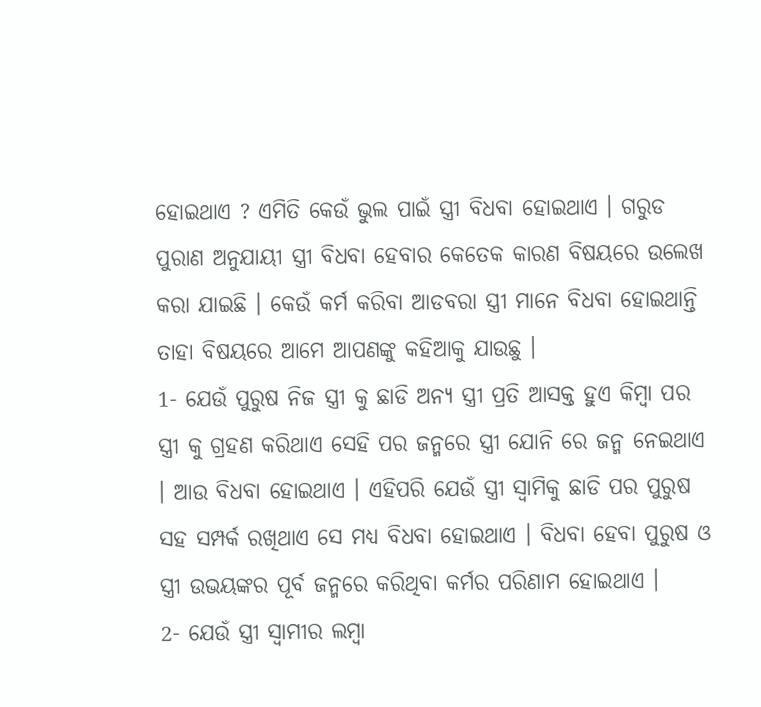ହୋଇଥାଏ ? ଏମିତି କେଉଁ ଭୁଲ ପାଇଁ ସ୍ତ୍ରୀ ବିଧବା ହୋଇଥାଏ । ଗରୁଡ ପୁରାଣ ଅନୁଯାୟୀ ସ୍ତ୍ରୀ ବିଧବା ହେବାର କେତେକ କାରଣ ବିଷୟରେ ଉଲେଖ କରା ଯାଇଛି । କେଉଁ କର୍ମ କରିବା ଆଡବରା ସ୍ତ୍ରୀ ମାନେ ବିଧବା ହୋଇଥାନ୍ତି ତାହା ବିଷୟରେ ଆମେ ଆପଣଙ୍କୁ କହିଆକୁ ଯାଉଛୁ ।
1- ଯେଉଁ ପୁରୁଷ ନିଜ ସ୍ତ୍ରୀ କୁ ଛାଡି ଅନ୍ୟ ସ୍ତ୍ରୀ ପ୍ରତି ଆସକ୍ତ ହୁଏ କିମ୍ବା ପର ସ୍ତ୍ରୀ କୁ ଗ୍ରହଣ କରିଥାଏ ସେହି ପର ଜନ୍ମରେ ସ୍ତ୍ରୀ ଯୋନି ରେ ଜନ୍ମ ନେଇଥାଏ । ଆଉ ବିଧବା ହୋଇଥାଏ । ଏହିପରି ଯେଉଁ ସ୍ତ୍ରୀ ସ୍ଵାମିକୁ ଛାଡି ପର ପୁରୁଷ ସହ ସମ୍ପର୍କ ରଖିଥାଏ ସେ ମଧ୍ୟ ବିଧବା ହୋଇଥାଏ । ବିଧବା ହେବା ପୁରୁଷ ଓ ସ୍ତ୍ରୀ ଉଭୟଙ୍କର ପୂର୍ବ ଜନ୍ମରେ କରିଥିବା କର୍ମର ପରିଣାମ ହୋଇଥାଏ ।
2- ଯେଉଁ ସ୍ତ୍ରୀ ସ୍ବାମୀର ଲମ୍ବା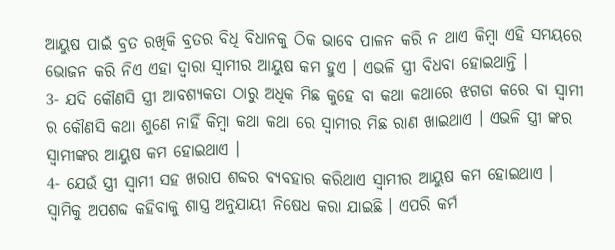ଆୟୁଷ ପାଇଁ ବ୍ରତ ରଖିକି ବ୍ରତର ବିଧି ବିଧାନକୁ ଠିକ ଭାବେ ପାଳନ କରି ନ ଥାଏ କିମ୍ବା ଏହି ସମୟରେ ଭୋଜନ କରି ନିଏ ଏହା ଦ୍ଵାରା ସ୍ବାମୀର ଆୟୁଷ କମ ହୁଏ । ଏଭଳି ସ୍ତ୍ରୀ ବିଧବା ହୋଇଥାନ୍ତି ।
3- ଯଦି କୌଣସି ସ୍ତ୍ରୀ ଆବଶ୍ୟକତା ଠାରୁ ଅଧିକ ମିଛ କୁହେ ବା କଥା କଥାରେ ଝଗଡା କରେ ବା ସ୍ଵାମୀ ର କୌଣସି କଥା ଶୁଣେ ନାହିଁ କିମ୍ବା କଥା କଥା ରେ ସ୍ବାମୀର ମିଛ ରାଣ ଖାଇଥାଏ । ଏଭଳି ସ୍ତ୍ରୀ ଙ୍କର ସ୍ବାମୀଙ୍କର ଆୟୁଷ କମ ହୋଇଥାଏ ।
4- ଯେଉଁ ସ୍ତ୍ରୀ ସ୍ଵାମୀ ସହ ଖରାପ ଶବ୍ଦର ବ୍ୟବହାର କରିଥାଏ ସ୍ବାମୀର ଆୟୁଷ କମ ହୋଇଥାଏ । ସ୍ଵାମିକୁ ଅପଶବ୍ଦ କହିବାକୁ ଶାସ୍ତ୍ର ଅନୁଯାୟୀ ନିଷେଧ କରା ଯାଇଛି । ଏପରି କର୍ମ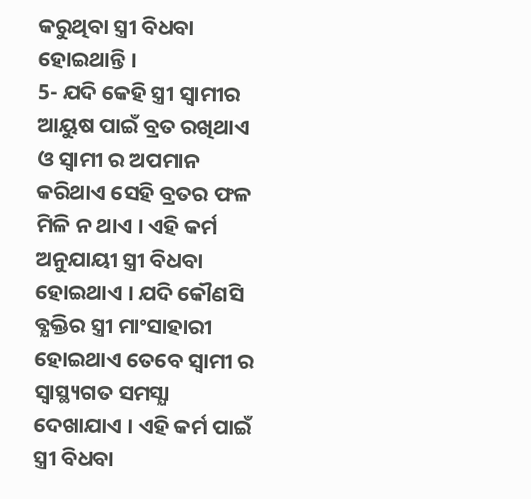କରୁଥିବା ସ୍ତ୍ରୀ ବିଧବା ହୋଇଥାନ୍ତି ।
5- ଯଦି କେହି ସ୍ତ୍ରୀ ସ୍ବାମୀର ଆୟୁଷ ପାଇଁ ବ୍ରତ ରଖିଥାଏ ଓ ସ୍ଵାମୀ ର ଅପମାନ କରିଥାଏ ସେହି ବ୍ରତର ଫଳ ମିଳି ନ ଥାଏ । ଏହି କର୍ମ ଅନୁଯାୟୀ ସ୍ତ୍ରୀ ବିଧବା ହୋଇଥାଏ । ଯଦି କୌଣସି ବ୍ଯକ୍ତିର ସ୍ତ୍ରୀ ମାଂସାହାରୀ ହୋଇଥାଏ ତେବେ ସ୍ଵାମୀ ର ସ୍ଵାସ୍ଥ୍ୟଗତ ସମସ୍ଯା ଦେଖାଯାଏ । ଏହି କର୍ମ ପାଇଁ ସ୍ତ୍ରୀ ବିଧବା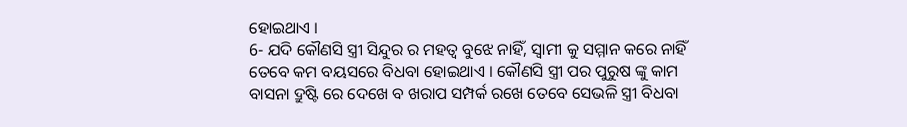ହୋଇଥାଏ ।
6- ଯଦି କୌଣସି ସ୍ତ୍ରୀ ସିନ୍ଦୁର ର ମହତ୍ଵ ବୁଝେ ନାହିଁ, ସ୍ଵାମୀ କୁ ସମ୍ମାନ କରେ ନାହିଁ ତେବେ କମ ବୟସରେ ବିଧବା ହୋଇଥାଏ । କୌଣସି ସ୍ତ୍ରୀ ପର ପୁରୁଷ ଙ୍କୁ କାମ ବାସନା ଦ୍ରୁଷ୍ଟି ରେ ଦେଖେ ବ ଖରାପ ସମ୍ପର୍କ ରଖେ ତେବେ ସେଭଳି ସ୍ତ୍ରୀ ବିଧବା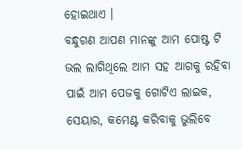ହୋଇଥାଏ ।
ବନ୍ଧୁଗଣ ଆପଣ ମାନଙ୍କୁ ଆମ ପୋଷ୍ଟ ଟି ଭଲ ଲାଗିଥିଲେ ଆମ ସହ ଆଗକୁ ରହିବା ପାଇଁ ଆମ ପେଜକୁ ଗୋଟିଏ ଲାଇକ, ସେୟାର, କମେଣ୍ଟ କରିବାକୁ ଭୁଲିବେ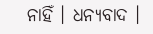ନାହିଁ । ଧନ୍ୟବାଦ ।